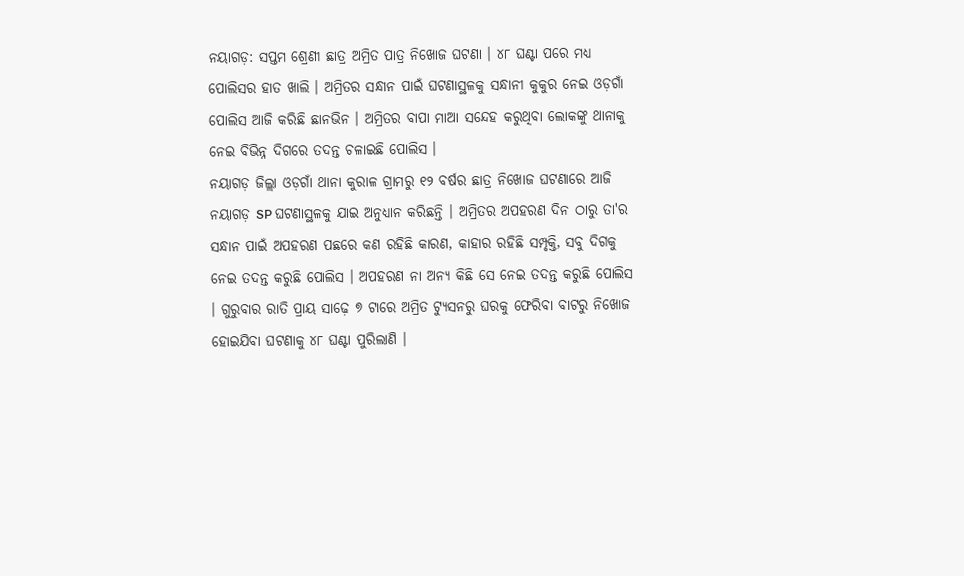ନୟାଗଡ଼: ସପ୍ତମ ଶ୍ରେଣୀ ଛାତ୍ର ଅମ୍ରିତ ପାତ୍ର ନିଖୋଜ ଘଟଣା । ୪୮ ଘଣ୍ଟା ପରେ ମଧ୍ୟ ପୋଲିସର ହାତ ଖାଲି । ଅମ୍ରିତର ସନ୍ଧାନ ପାଇଁ ଘଟଣାସ୍ଥଳକୁ ସନ୍ଧାନୀ କୁକୁର ନେଇ ଓଡ଼ଗାଁ ପୋଲିସ ଆଜି କରିଛି ଛାନଭିନ । ଅମ୍ରିତର ବାପା ମାଆ ସନ୍ଦେହ କରୁଥିବା ଲୋକଙ୍କୁ ଥାନାକୁ ନେଇ ବିଭିନ୍ନ ଦିଗରେ ତଦନ୍ତ ଚଳାଇଛି ପୋଲିସ ।
ନୟାଗଡ଼ ଜିଲ୍ଲା ଓଡ଼ଗାଁ ଥାନା କୁରାଳ ଗ୍ରାମରୁ ୧୨ ବର୍ଷର ଛାତ୍ର ନିଖୋଜ ଘଟଣାରେ ଆଜି ନୟାଗଡ଼ SP ଘଟଣାସ୍ଥଳକୁ ଯାଇ ଅନୁଧ୍ୟାନ କରିଛନ୍ତି । ଅମ୍ରିତର ଅପହରଣ ଦିନ ଠାରୁ ତା'ର ସନ୍ଧାନ ପାଇଁ ଅପହରଣ ପଛରେ କଣ ରହିଛି କାରଣ, କାହାର ରହିଛି ସମ୍ପୃକ୍ତି, ସବୁ ଦିଗକୁ ନେଇ ତଦନ୍ତ କରୁଛି ପୋଲିସ । ଅପହରଣ ନା ଅନ୍ୟ କିଛି ସେ ନେଇ ତଦନ୍ତ କରୁଛି ପୋଲିସ । ଗୁରୁବାର ରାତି ପ୍ରାୟ ସାଢ଼େ ୭ ଟାରେ ଅମ୍ରିତ ଟ୍ୟୁସନରୁ ଘରକୁ ଫେରିବା ବାଟରୁ ନିଖୋଜ ହୋଇଯିବା ଘଟଣାକୁ ୪୮ ଘଣ୍ଟା ପୁରିଲାଣି ।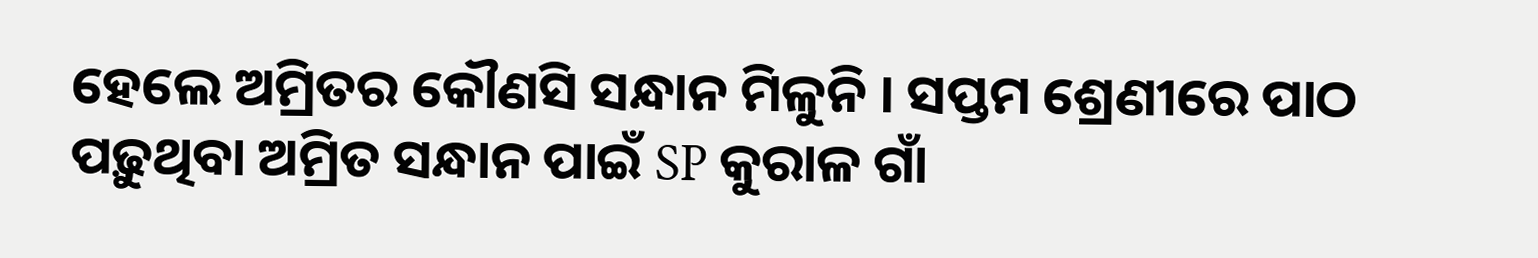ହେଲେ ଅମ୍ରିତର କୌଣସି ସନ୍ଧାନ ମିଳୁନି । ସପ୍ତମ ଶ୍ରେଣୀରେ ପାଠ ପଢ଼ୁଥିବା ଅମ୍ରିତ ସନ୍ଧାନ ପାଇଁ SP କୁରାଳ ଗାଁ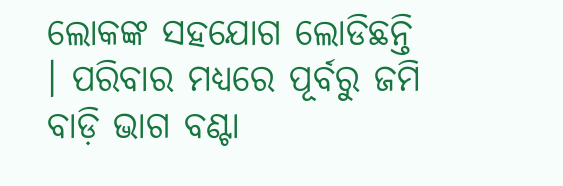ଲୋକଙ୍କ ସହଯୋଗ ଲୋଡିଛନ୍ତି । ପରିବାର ମଧ୍ୟରେ ପୂର୍ବରୁ ଜମି ବାଡ଼ି ଭାଗ ବଣ୍ଟା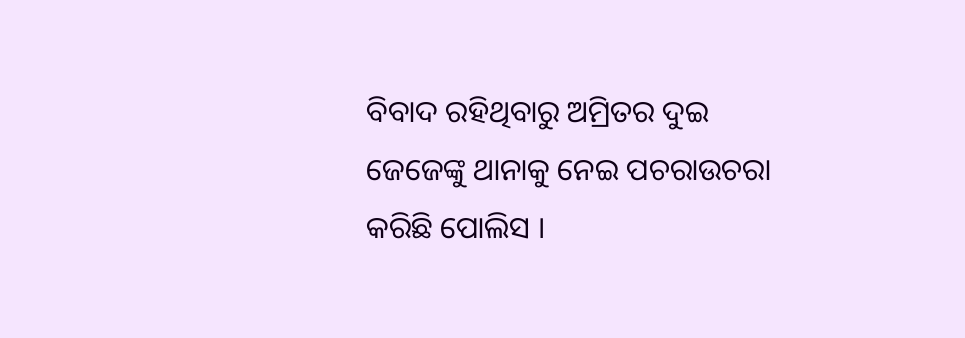ବିବାଦ ରହିଥିବାରୁ ଅମ୍ରିତର ଦୁଇ ଜେଜେଙ୍କୁ ଥାନାକୁ ନେଇ ପଚରାଉଚରା କରିଛି ପୋଲିସ ।